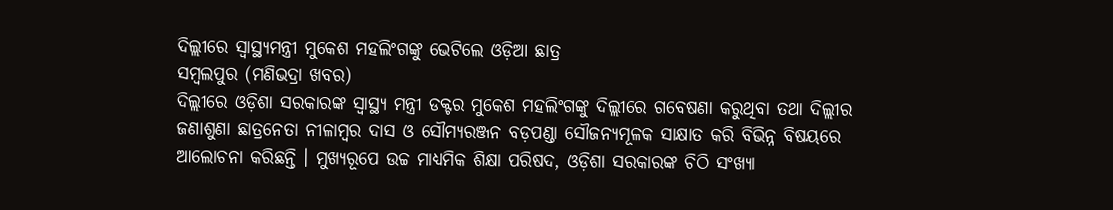ଦିଲ୍ଲୀରେ ସ୍ୱାସ୍ଥ୍ୟମନ୍ତ୍ରୀ ମୁକେଶ ମହଲିଂଗଙ୍କୁ ଭେଟିଲେ ଓଡ଼ିଆ ଛାତ୍ର
ସମ୍ବଲପୁର (ମଣିଭଦ୍ରା ଖବର)
ଦିଲ୍ଲୀରେ ଓଡ଼ିଶା ସରକାରଙ୍କ ସ୍ୱାସ୍ଥ୍ୟ ମନ୍ତ୍ରୀ ଡକ୍ଟର ମୁକେଶ ମହଲିଂଗଙ୍କୁ ଦିଲ୍ଲୀରେ ଗବେଷଣା କରୁଥିବା ତଥା ଦିଲ୍ଲୀର ଜଣାଶୁଣା ଛାତ୍ରନେତା ନୀଳାମ୍ବର ଦାସ ଓ ସୌମ୍ୟରଞ୍ଜନ ବଡ଼ପଣ୍ଡା ସୌଜନ୍ୟମୂଳକ ସାକ୍ଷାତ କରି ବିଭିନ୍ନ ବିଷୟରେ ଆଲୋଚନା କରିଛନ୍ତି । ମୁଖ୍ୟରୂପେ ଉଚ୍ଚ ମାଧ୍ୟମିକ ଶିକ୍ଷା ପରିଷଦ, ଓଡ଼ିଶା ସରକାରଙ୍କ ଚିଠି ସଂଖ୍ୟା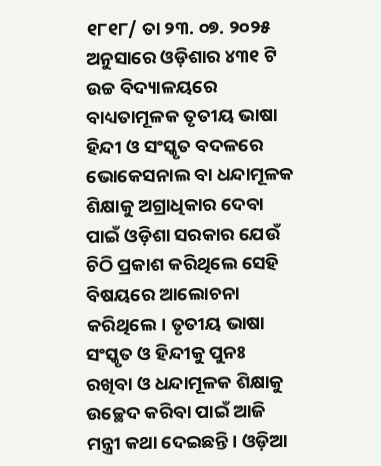୧୮୧୮/ ତା ୨୩. ୦୭. ୨୦୨୫ ଅନୁସାରେ ଓଡ଼ିଶାର ୪୩୧ ଟି ଉଚ୍ଚ ବିଦ୍ୟାଳୟରେ ବାଧ୍ୟତାମୂଳକ ତୃତୀୟ ଭାଷା ହିନ୍ଦୀ ଓ ସଂସ୍କୃତ ବଦଳରେ ଭୋକେସନାଲ ବା ଧନ୍ଦାମୂଳକ ଶିକ୍ଷାକୁ ଅଗ୍ରାଧିକାର ଦେବା ପାଇଁ ଓଡ଼ିଶା ସରକାର ଯେଉଁ ଚିଠି ପ୍ରକାଶ କରିଥିଲେ ସେହି ବିଷୟରେ ଆଲୋଚନା କରିଥିଲେ। ତୃତୀୟ ଭାଷା ସଂସ୍କୃତ ଓ ହିନ୍ଦୀକୁ ପୁନଃ ରଖିବା ଓ ଧନ୍ଦାମୂଳକ ଶିକ୍ଷାକୁ ଉଚ୍ଛେଦ କରିବା ପାଇଁ ଆଜି ମନ୍ତ୍ରୀ କଥା ଦେଇଛନ୍ତି। ଓଡ଼ିଆ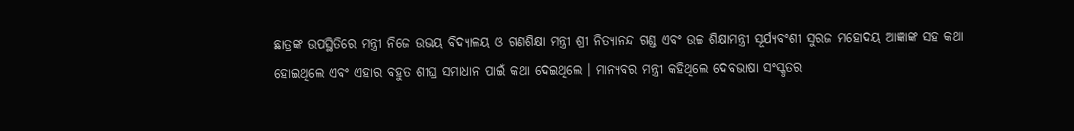ଛାତ୍ରଙ୍କ ଉପସ୍ଥିତିରେ ମନ୍ତ୍ରୀ ନିଜେ ଉଭୟ ବିଦ୍ୟାଳୟ ଓ ଗଣଶିକ୍ଷା ମନ୍ତ୍ରୀ ଶ୍ରୀ ନିତ୍ୟାନନ୍ଦ ଗଣ୍ଡ ଏବଂ ଉଚ୍ଚ ଶିକ୍ଷାମନ୍ତ୍ରୀ ସୂର୍ଯ୍ୟବଂଶୀ ସୁରଜ ମହୋଦୟ ଆଜ୍ଞାଙ୍କ ସହ କଥା ହୋଇଥିଲେ ଏବଂ ଏହାର ବହୁତ ଶୀଘ୍ର ସମାଧାନ ପାଇଁ କଥା ଦେଇଥିଲେ । ମାନ୍ୟବର ମନ୍ତ୍ରୀ କହିଥିଲେ ଦେବଭାଷା ସଂସ୍କୃତର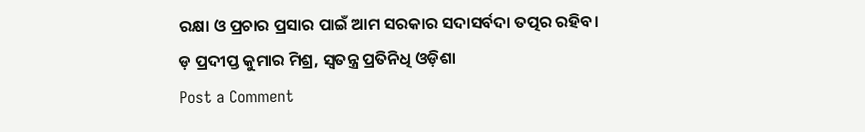ରକ୍ଷା ଓ ପ୍ରଚାର ପ୍ରସାର ପାଇଁ ଆମ ସରକାର ସଦାସର୍ବଦା ତତ୍ପର ରହିବ।
ଡ଼ ପ୍ରଦୀପ୍ତ କୁମାର ମିଶ୍ର, ସ୍ବତନ୍ତ୍ର ପ୍ରତିନିଧି ଓଡ଼ିଶା
Post a Comment